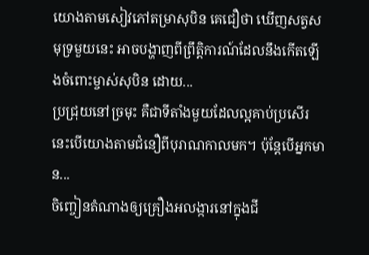យោងតាមសៀវភៅតម្រាសុបិន គេជឿថា ឃើញសត្វសមុទ្រមួយនេះ អាចបង្ហាញពីព្រឹត្តិការណ៍ដែលនឹងកើតឡើងចំពោះម្ចាស់សុបិន ដោយ...
ប្រជ្រុយនៅច្រមុះ គឺជាទីតាំងមួយដែលល្អគាប់ប្រសើរ នេះបើយោងតាមជំនឿពីបុរាណកាលមក។ ប៉ុន្តែបើអ្នកមាន...
ចិញ្ចៀនតំណាងឲ្យគ្រឿងអលង្ការនៅក្នុងជី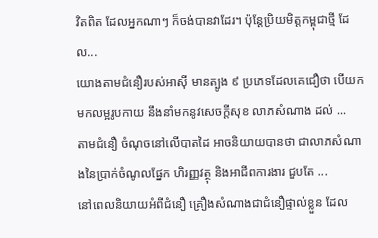វិតពិត ដែលអ្នកណាៗ ក៏ចង់បានវាដែរ។ ប៉ុន្តែប្រិយមិត្តកម្ពុជាថ្មី ដែល...
យោងតាមជំនឿរបស់អាស៊ី មានត្បូង ៩ ប្រភេទដែលគេជឿថា បើយកមកលម្អរូបកាយ នឹងនាំមកនូវសេចក្តីសុខ លាភសំណាង ដល់ ...
តាមជំនឿ ចំណុចនៅលើបាតដៃ អាចនិយាយបានថា ជាលាភសំណាងនៃប្រាក់ចំណូលផ្នែក ហិរញ្ញវត្ថុ និងអាជីពការងារ ជួបតែ ...
នៅពេលនិយាយអំពីជំនឿ គ្រឿងសំណាងជាជំនឿផ្ទាល់ខ្លួន ដែល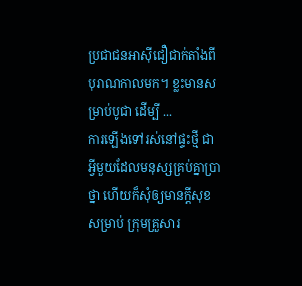ប្រជាជនអាស៊ីជឿជាក់តាំងពី បុរាណកាលមក។ ខ្លះមានសម្រាប់បូជា ដើម្បី ...
ការឡើងទៅរស់នៅផ្ទះថ្មី ជាអ្វីមួយដែលមនុស្សគ្រប់គ្នាប្រាថ្នា ហើយក៏សុំឲ្យមានក្ដីសុខសម្រាប់ ក្រុមគ្រួសារ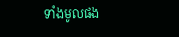ទាំងមូលផង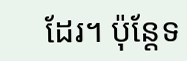ដែរ។ ប៉ុន្តែទ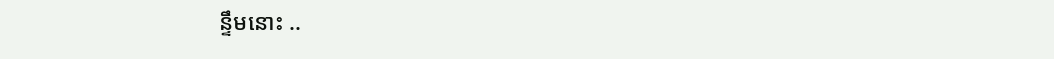ន្ទឹមនោះ ..